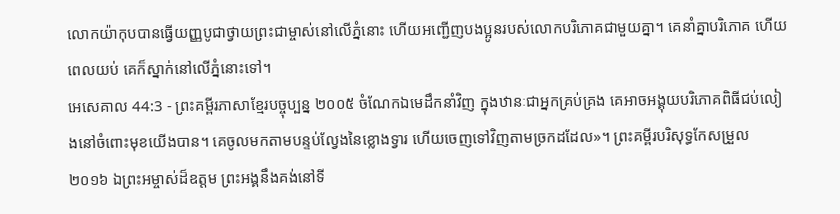លោកយ៉ាកុបបានធ្វើយញ្ញបូជាថ្វាយព្រះជាម្ចាស់នៅលើភ្នំនោះ ហើយអញ្ជើញបងប្អូនរបស់លោកបរិភោគជាមួយគ្នា។ គេនាំគ្នាបរិភោគ ហើយពេលយប់ គេក៏ស្នាក់នៅលើភ្នំនោះទៅ។
អេសេគាល 44:3 - ព្រះគម្ពីរភាសាខ្មែរបច្ចុប្បន្ន ២០០៥ ចំណែកឯមេដឹកនាំវិញ ក្នុងឋានៈជាអ្នកគ្រប់គ្រង គេអាចអង្គុយបរិភោគពិធីជប់លៀងនៅចំពោះមុខយើងបាន។ គេចូលមកតាមបន្ទប់ល្វែងនៃខ្លោងទ្វារ ហើយចេញទៅវិញតាមច្រកដដែល»។ ព្រះគម្ពីរបរិសុទ្ធកែសម្រួល ២០១៦ ឯព្រះអម្ចាស់ដ៏ឧត្តម ព្រះអង្គនឹងគង់នៅទី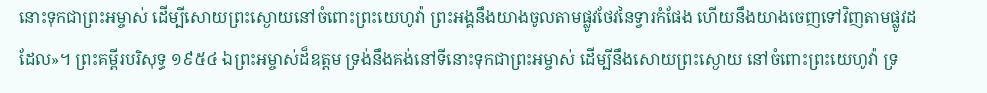នោះទុកជាព្រះអម្ចាស់ ដើម្បីសោយព្រះស្ងោយនៅចំពោះព្រះយេហូវ៉ា ព្រះអង្គនឹងយាងចូលតាមផ្លូវថែវនៃទ្វារកំផែង ហើយនឹងយាងចេញទៅវិញតាមផ្លូវដដែល»។ ព្រះគម្ពីរបរិសុទ្ធ ១៩៥៤ ឯព្រះអម្ចាស់ដ៏ឧត្តម ទ្រង់នឹងគង់នៅទីនោះទុកជាព្រះអម្ចាស់ ដើម្បីនឹងសោយព្រះស្ងោយ នៅចំពោះព្រះយេហូវ៉ា ទ្រ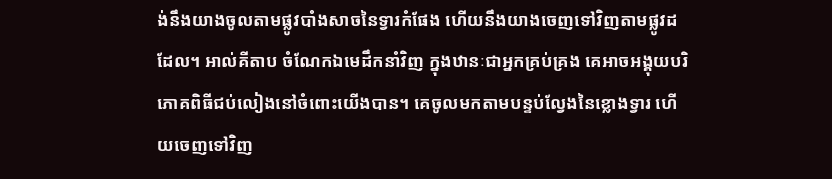ង់នឹងយាងចូលតាមផ្លូវបាំងសាចនៃទ្វារកំផែង ហើយនឹងយាងចេញទៅវិញតាមផ្លូវដដែល។ អាល់គីតាប ចំណែកឯមេដឹកនាំវិញ ក្នុងឋានៈជាអ្នកគ្រប់គ្រង គេអាចអង្គុយបរិភោគពិធីជប់លៀងនៅចំពោះយើងបាន។ គេចូលមកតាមបន្ទប់ល្វែងនៃខ្លោងទ្វារ ហើយចេញទៅវិញ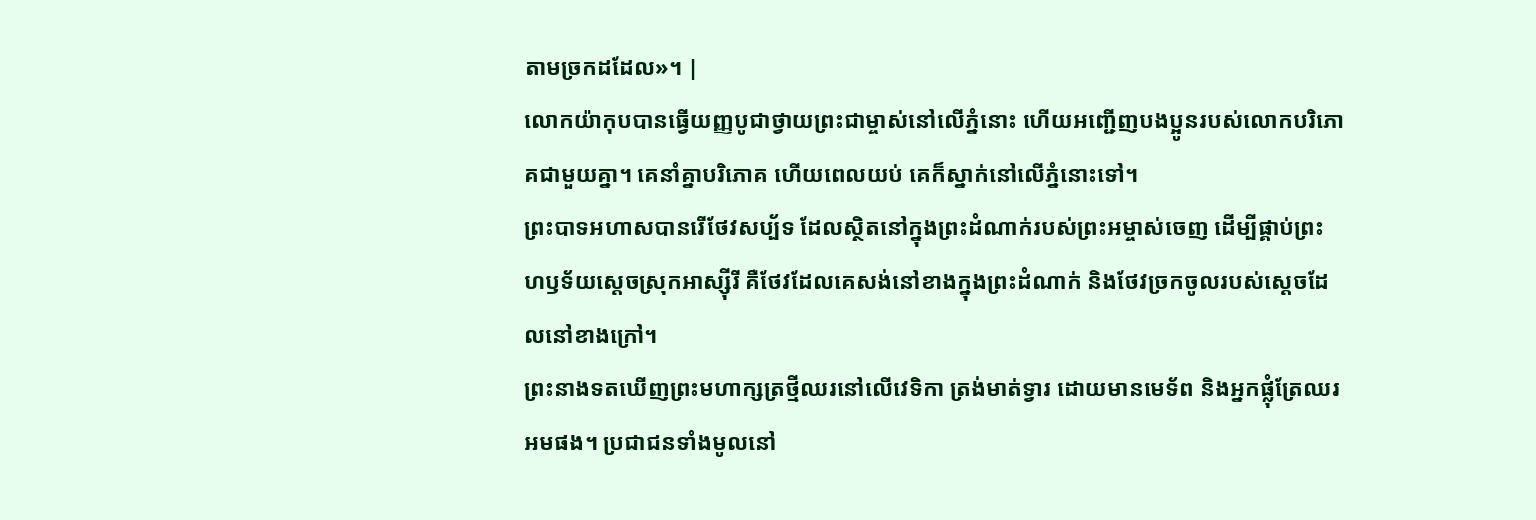តាមច្រកដដែល»។ |
លោកយ៉ាកុបបានធ្វើយញ្ញបូជាថ្វាយព្រះជាម្ចាស់នៅលើភ្នំនោះ ហើយអញ្ជើញបងប្អូនរបស់លោកបរិភោគជាមួយគ្នា។ គេនាំគ្នាបរិភោគ ហើយពេលយប់ គេក៏ស្នាក់នៅលើភ្នំនោះទៅ។
ព្រះបាទអហាសបានរើថែវសប្ប័ទ ដែលស្ថិតនៅក្នុងព្រះដំណាក់របស់ព្រះអម្ចាស់ចេញ ដើម្បីផ្គាប់ព្រះហឫទ័យស្ដេចស្រុកអាស្ស៊ីរី គឺថែវដែលគេសង់នៅខាងក្នុងព្រះដំណាក់ និងថែវច្រកចូលរបស់ស្ដេចដែលនៅខាងក្រៅ។
ព្រះនាងទតឃើញព្រះមហាក្សត្រថ្មីឈរនៅលើវេទិកា ត្រង់មាត់ទ្វារ ដោយមានមេទ័ព និងអ្នកផ្លុំត្រែឈរអមផង។ ប្រជាជនទាំងមូលនៅ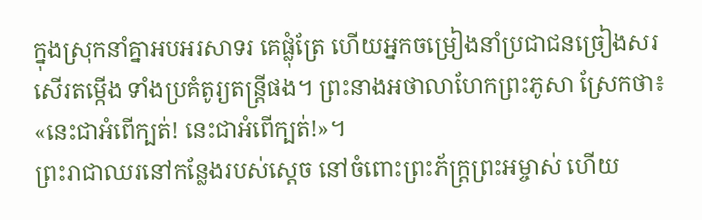ក្នុងស្រុកនាំគ្នាអបអរសាទរ គេផ្លុំត្រែ ហើយអ្នកចម្រៀងនាំប្រជាជនច្រៀងសរសើរតម្កើង ទាំងប្រគំតូរ្យតន្ត្រីផង។ ព្រះនាងអថាលាហែកព្រះភូសា ស្រែកថា៖ «នេះជាអំពើក្បត់! នេះជាអំពើក្បត់!»។
ព្រះរាជាឈរនៅកន្លែងរបស់ស្ដេច នៅចំពោះព្រះភ័ក្ត្រព្រះអម្ចាស់ ហើយ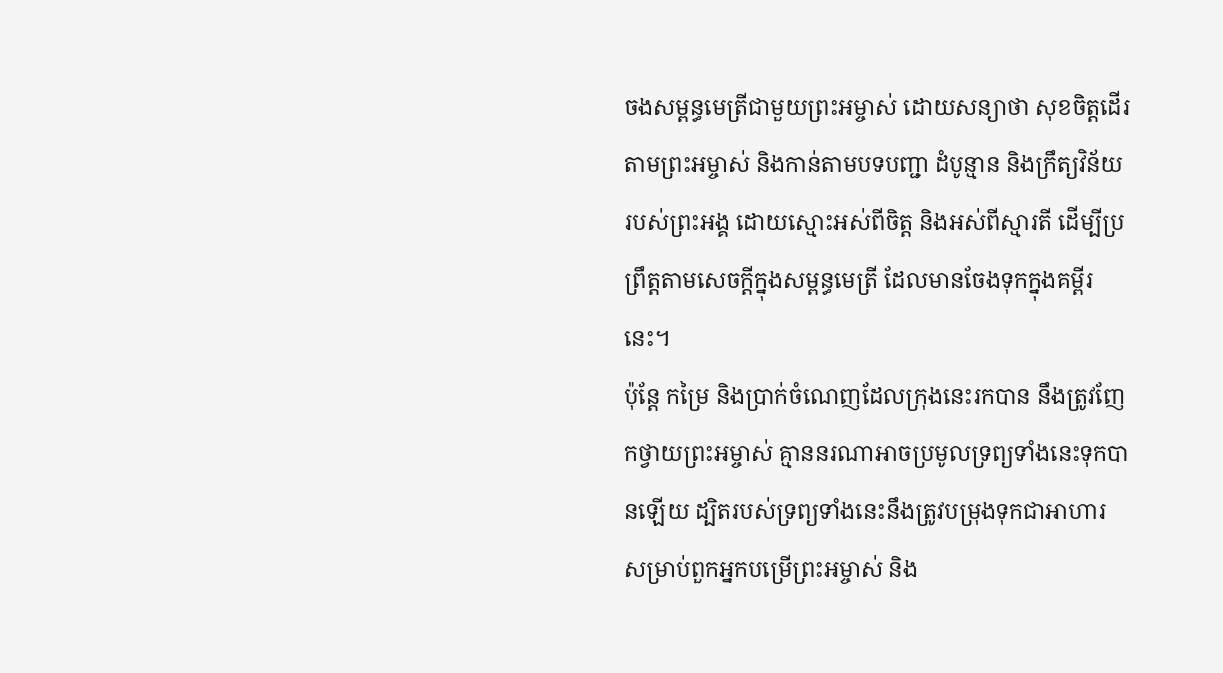ចងសម្ពន្ធមេត្រីជាមួយព្រះអម្ចាស់ ដោយសន្យាថា សុខចិត្តដើរតាមព្រះអម្ចាស់ និងកាន់តាមបទបញ្ជា ដំបូន្មាន និងក្រឹត្យវិន័យរបស់ព្រះអង្គ ដោយស្មោះអស់ពីចិត្ត និងអស់ពីស្មារតី ដើម្បីប្រព្រឹត្តតាមសេចក្ដីក្នុងសម្ពន្ធមេត្រី ដែលមានចែងទុកក្នុងគម្ពីរនេះ។
ប៉ុន្តែ កម្រៃ និងប្រាក់ចំណេញដែលក្រុងនេះរកបាន នឹងត្រូវញែកថ្វាយព្រះអម្ចាស់ គ្មាននរណាអាចប្រមូលទ្រព្យទាំងនេះទុកបានឡើយ ដ្បិតរបស់ទ្រព្យទាំងនេះនឹងត្រូវបម្រុងទុកជាអាហារ សម្រាប់ពួកអ្នកបម្រើព្រះអម្ចាស់ និង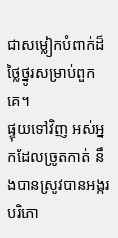ជាសម្លៀកបំពាក់ដ៏ថ្លៃថ្នូរសម្រាប់ពួកគេ។
ផ្ទុយទៅវិញ អស់អ្នកដែលច្រូតកាត់ នឹងបានស្រូវបានអង្ករបរិភោ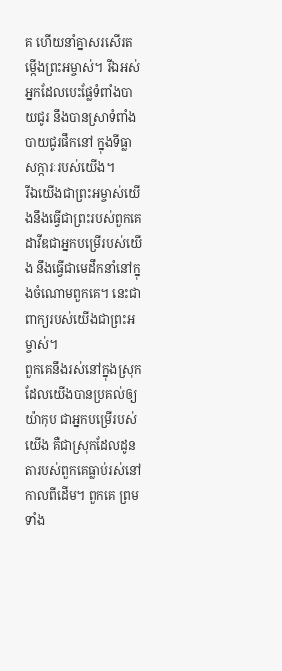គ ហើយនាំគ្នាសរសើរតម្កើងព្រះអម្ចាស់។ រីឯអស់អ្នកដែលបេះផ្លែទំពាំងបាយជូរ នឹងបានស្រាទំពាំងបាយជូរផឹកនៅ ក្នុងទីធ្លាសក្ការៈរបស់យើង។
រីឯយើងជាព្រះអម្ចាស់យើងនឹងធ្វើជាព្រះរបស់ពួកគេ ដាវីឌជាអ្នកបម្រើរបស់យើង នឹងធ្វើជាមេដឹកនាំនៅក្នុងចំណោមពួកគេ។ នេះជាពាក្យរបស់យើងជាព្រះអម្ចាស់។
ពួកគេនឹងរស់នៅក្នុងស្រុកដែលយើងបានប្រគល់ឲ្យយ៉ាកុប ជាអ្នកបម្រើរបស់យើង គឺជាស្រុកដែលដូនតារបស់ពួកគេធ្លាប់រស់នៅកាលពីដើម។ ពួកគេ ព្រមទាំង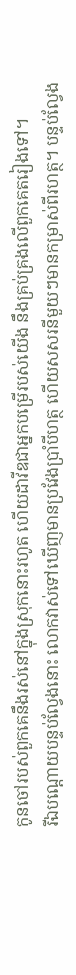កូនចៅរបស់ពួកគេនឹងរស់នៅក្នុងស្រុកនោះរហូត ហើយដាវីឌជាអ្នកបម្រើរបស់យើង នឹងគ្រប់គ្រងលើពួកគេតរៀងទៅ។
រីឯបណ្ដោយបន្ទប់ល្វែងនោះ លោកវាស់ទៅឃើញមានប្រវែងប្រាំបីហត្ថ ហើយសសរនីមួយៗមានកម្រាស់ពីរហត្ថ។ បន្ទប់ល្វែង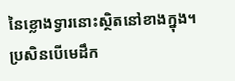នៃខ្លោងទ្វារនោះស្ថិតនៅខាងក្នុង។
ប្រសិនបើមេដឹក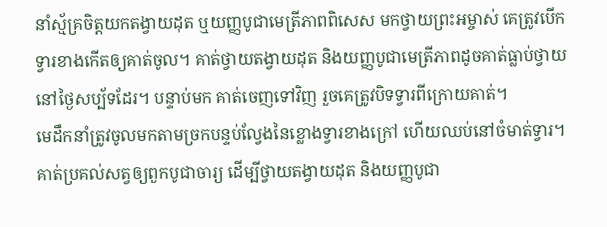នាំស្ម័គ្រចិត្តយកតង្វាយដុត ឬយញ្ញបូជាមេត្រីភាពពិសេស មកថ្វាយព្រះអម្ចាស់ គេត្រូវបើកទ្វារខាងកើតឲ្យគាត់ចូល។ គាត់ថ្វាយតង្វាយដុត និងយញ្ញបូជាមេត្រីភាពដូចគាត់ធ្លាប់ថ្វាយនៅថ្ងៃសប្ប័ទដែរ។ បន្ទាប់មក គាត់ចេញទៅវិញ រួចគេត្រូវបិទទ្វារពីក្រោយគាត់។
មេដឹកនាំត្រូវចូលមកតាមច្រកបន្ទប់ល្វែងនៃខ្លោងទ្វារខាងក្រៅ ហើយឈប់នៅចំមាត់ទ្វារ។ គាត់ប្រគល់សត្វឲ្យពួកបូជាចារ្យ ដើម្បីថ្វាយតង្វាយដុត និងយញ្ញបូជា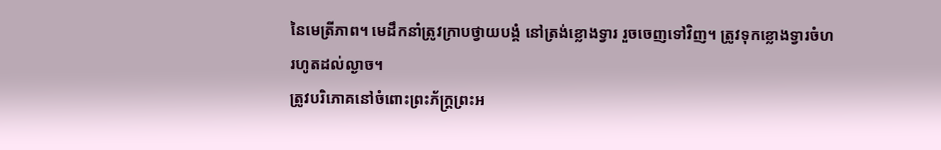នៃមេត្រីភាព។ មេដឹកនាំត្រូវក្រាបថ្វាយបង្គំ នៅត្រង់ខ្លោងទ្វារ រួចចេញទៅវិញ។ ត្រូវទុកខ្លោងទ្វារចំហរហូតដល់ល្ងាច។
ត្រូវបរិភោគនៅចំពោះព្រះភ័ក្ត្រព្រះអ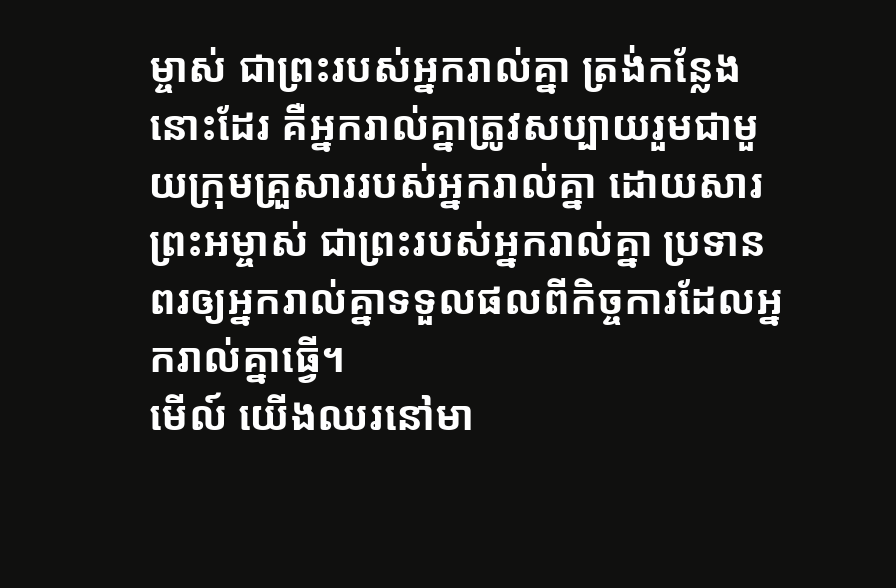ម្ចាស់ ជាព្រះរបស់អ្នករាល់គ្នា ត្រង់កន្លែងនោះដែរ គឺអ្នករាល់គ្នាត្រូវសប្បាយរួមជាមួយក្រុមគ្រួសាររបស់អ្នករាល់គ្នា ដោយសារព្រះអម្ចាស់ ជាព្រះរបស់អ្នករាល់គ្នា ប្រទានពរឲ្យអ្នករាល់គ្នាទទួលផលពីកិច្ចការដែលអ្នករាល់គ្នាធ្វើ។
មើល៍ យើងឈរនៅមា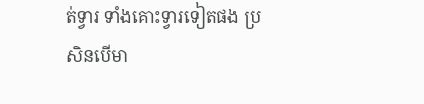ត់ទ្វារ ទាំងគោះទ្វារទៀតផង ប្រសិនបើមា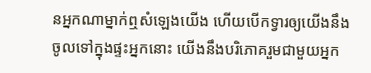នអ្នកណាម្នាក់ឮសំឡេងយើង ហើយបើកទ្វារឲ្យយើងនឹងចូលទៅក្នុងផ្ទះអ្នកនោះ យើងនឹងបរិភោគរួមជាមួយអ្នក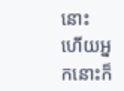នោះ ហើយអ្នកនោះក៏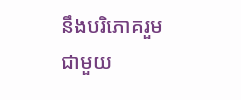នឹងបរិភោគរួមជាមួយ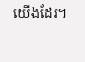យើងដែរ។